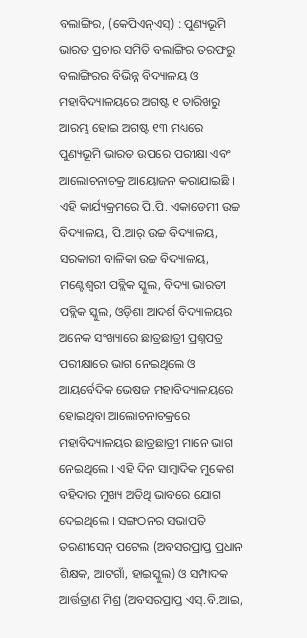ବଲାଙ୍ଗିର, (କେପିଏନ୍ଏସ୍) : ପୁଣ୍ୟଭୂମି ଭାରତ ପ୍ରଚାର ସମିତି ବଲାଙ୍ଗିର ତରଫରୁ ବଲାଙ୍ଗିରର ବିଭିନ୍ନ ବିଦ୍ୟାଳୟ ଓ ମହାବିଦ୍ୟାଳୟରେ ଅଗଷ୍ଟ ୧ ତାରିଖରୁ ଆରମ୍ଭ ହୋଇ ଅଗଷ୍ଟ ୧୩ ମଧ୍ୟରେ ପୁଣ୍ୟଭୂମି ଭାରତ ଉପରେ ପରୀକ୍ଷା ଏବଂ ଆଲୋଚନାଚକ୍ର ଆୟୋଜନ କରାଯାଇଛି । ଏହି କାର୍ଯ୍ୟକ୍ରମରେ ପି.ପି. ଏକାଡେମୀ ଉଚ୍ଚ ବିଦ୍ୟାଳୟ, ପି.ଆର୍ ଉଚ୍ଚ ବିଦ୍ୟାଳୟ, ସରକାରୀ ବାଳିକା ଉଚ୍ଚ ବିଦ୍ୟାଳୟ, ମଣ୍ଟେଶ୍ୱରୀ ପବ୍ଲିକ ସ୍କୁଲ, ବିଦ୍ୟା ଭାରତୀ ପବ୍ଲିକ ସ୍କୁଲ, ଓଡ଼ିଶା ଆଦର୍ଶ ବିଦ୍ୟାଳୟର ଅନେକ ସଂଖ୍ୟାରେ ଛାତ୍ରଛାତ୍ରୀ ପ୍ରଶ୍ନପତ୍ର ପରୀକ୍ଷାରେ ଭାଗ ନେଇଥିଲେ ଓ ଆୟର୍ବେଦିକ ଭେଷଜ ମହାବିଦ୍ୟାଳୟରେ ହୋଇଥିବା ଆଲୋଚନାଚକ୍ରରେ ମହାବିଦ୍ୟାଳୟର ଛାତ୍ରଛାତ୍ରୀ ମାନେ ଭାଗ ନେଇଥିଲେ । ଏହି ଦିନ ସାମ୍ବାଦିକ ମୁକେଶ ବହିଦାର ମୁଖ୍ୟ ଅତିଥି ଭାବରେ ଯୋଗ ଦେଇଥିଲେ । ସଙ୍ଗଠନର ସଭାପତି ତରଣୀସେନ୍ ପଟେଲ (ଅବସରପ୍ରାପ୍ତ ପ୍ରଧାନ ଶିକ୍ଷକ, ଆଟଗାଁ, ହାଇସ୍କୁଲ) ଓ ସମ୍ପାଦକ ଆର୍ତ୍ତତ୍ରାଣ ମିଶ୍ର (ଅବସରପ୍ରାପ୍ତ ଏସ୍.ବି.ଆଇ,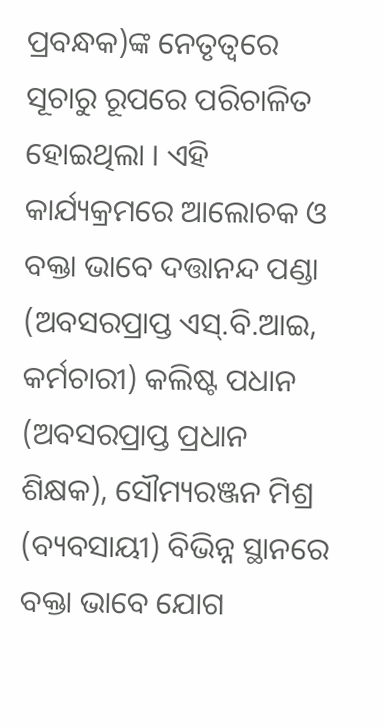ପ୍ରବନ୍ଧକ)ଙ୍କ ନେତୃତ୍ୱରେ ସୂଚାରୁ ରୂପରେ ପରିଚାଳିତ ହୋଇଥିଲା । ଏହି କାର୍ଯ୍ୟକ୍ରମରେ ଆଲୋଚକ ଓ ବକ୍ତା ଭାବେ ଦତ୍ତାନନ୍ଦ ପଣ୍ଡା (ଅବସରପ୍ରାପ୍ତ ଏସ୍.ବି.ଆଇ, କର୍ମଚାରୀ) କଲିଷ୍ଟ ପଧାନ (ଅବସରପ୍ରାପ୍ତ ପ୍ରଧାନ ଶିକ୍ଷକ), ସୌମ୍ୟରଞ୍ଜନ ମିଶ୍ର (ବ୍ୟବସାୟୀ) ବିଭିନ୍ନ ସ୍ଥାନରେ ବକ୍ତା ଭାବେ ଯୋଗ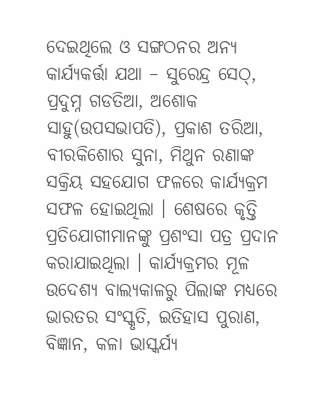ଦେଇଥିଲେ ଓ ସଙ୍ଗଠନର ଅନ୍ୟ କାର୍ଯ୍ୟକର୍ତ୍ତା ଯଥା – ସୁରେନ୍ଦ୍ର ସେଠ୍, ପ୍ରଦୁମ୍ନ ଗଡତିଆ, ଅଶୋକ ସାହୁ(ଉପସଭାପତି), ପ୍ରକାଶ ତରିଆ, ବୀରକିଶୋର ସୁନା, ମିଥୁନ ରଣାଙ୍କ ସକ୍ରିୟ ସହଯୋଗ ଫଳରେ କାର୍ଯ୍ୟକ୍ରମ ସଫଳ ହୋଇଥିଲା । ଶେଷରେ କୃତ୍ତି ପ୍ରତିଯୋଗୀମାନଙ୍କୁ ପ୍ରଶଂସା ପତ୍ର ପ୍ରଦାନ କରାଯାଇଥିଲା । କାର୍ଯ୍ୟକ୍ରମର ମୂଳ ଉଦେଶ୍ୟ ବାଲ୍ୟକାଳରୁ ପିଲାଙ୍କ ମଧ୍ୟରେ ଭାରତର ସଂସ୍କୃତି, ଇତିହାସ ପୁରାଣ, ବିଜ୍ଞାନ, କଳା ଭାସ୍କର୍ଯ୍ୟ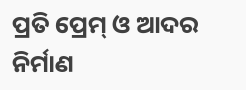ପ୍ରତି ପ୍ରେମ୍ ଓ ଆଦର ନିର୍ମାଣ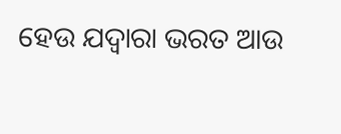ହେଉ ଯଦ୍ୱାରା ଭରତ ଆଉ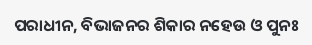ପରାଧୀନ, ବିଭାଜନର ଶିକାର ନହେଉ ଓ ପୁନଃ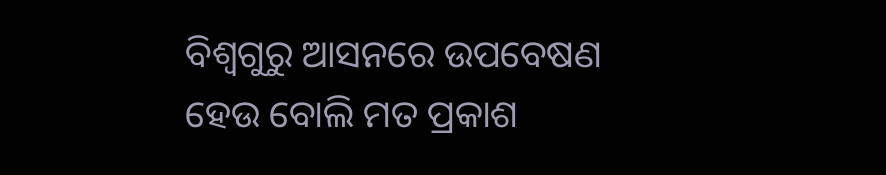ବିଶ୍ୱଗୁରୁ ଆସନରେ ଉପବେଷଣ ହେଉ ବୋଲି ମତ ପ୍ରକାଶ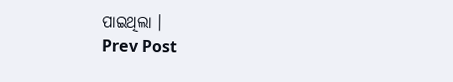ପାଇଥିଲା ।
Prev Post